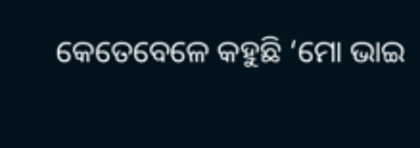କେତେବେଳେ କହୁଛି ‘ମୋ ଭାଇ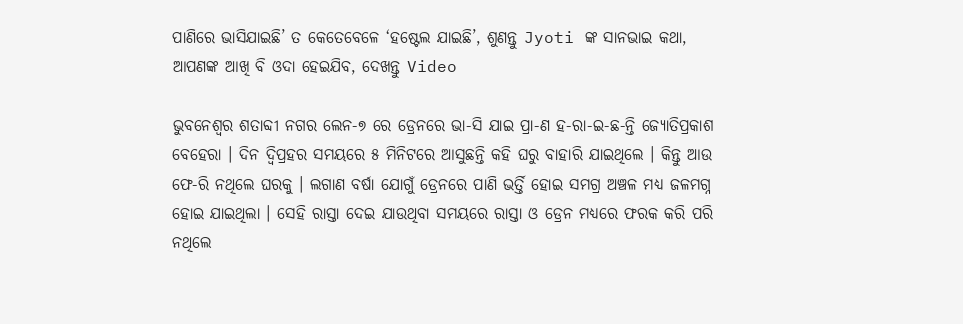ପାଣିରେ ଭାସିଯାଇଛି’ ତ କେତେବେଳେ ‘ହଷ୍ଟେଲ ଯାଇଛି’, ଶୁଣନ୍ତୁ Jyoti ଙ୍କ ସାନଭାଇ କଥା, ଆପଣଙ୍କ ଆଖି ବି ଓଦା ହେଇଯିବ, ଦେଖନ୍ତୁ Video

ଭୁବନେଶ୍ଵର ଶତାବ୍ଦୀ ନଗର ଲେନ-୭ ରେ ଡ୍ରେନରେ ଭା-ସି ଯାଇ ପ୍ରା-ଣ ହ-ରା-ଇ-ଛ-ନ୍ତି ଜ୍ୟୋତିପ୍ରକାଶ ବେହେରା । ଦିନ ଦ୍ଵିପ୍ରହର ସମୟରେ ୫ ମିନିଟରେ ଆସୁଛନ୍ତି କହି ଘରୁ ବାହାରି ଯାଇଥିଲେ । କିନ୍ତୁ ଆଉ ଫେ-ରି ନଥିଲେ ଘରକୁ । ଲଗାଣ ବର୍ଷା ଯୋଗୁଁ ଡ୍ରେନରେ ପାଣି ଭର୍ତ୍ତି ହୋଇ ସମଗ୍ର ଅଞ୍ଚଳ ମଧ୍ୟ ଜଳମଗ୍ନ ହୋଇ ଯାଇଥିଲା । ସେହି ରାସ୍ତା ଦେଇ ଯାଉଥିବା ସମୟରେ ରାସ୍ତା ଓ ଡ୍ରେନ ମଧ୍ୟରେ ଫରକ କରି ପରି ନଥିଲେ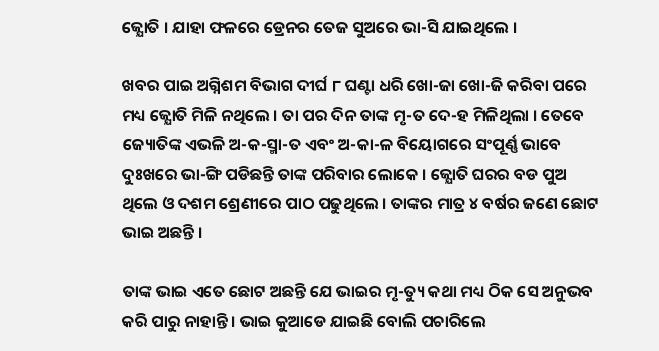ଜ୍ଯୋତି । ଯାହା ଫଳରେ ଡ୍ରେନର ତେଜ ସୁଅରେ ଭା-ସି ଯାଇଥିଲେ ।

ଖବର ପାଇ ଅଗ୍ନିଶମ ବିଭାଗ ଦୀର୍ଘ ୮ ଘଣ୍ଟା ଧରି ଖୋ-ଜା ଖୋ-ଜି କରିବା ପରେ ମଧ୍ୟ ଜ୍ଯୋତି ମିଳି ନଥିଲେ । ତା ପର ଦିନ ତାଙ୍କ ମୃ-ତ ଦେ-ହ ମିଳିଥିଲା । ତେବେ ଜ୍ୟୋତିଙ୍କ ଏଭଳି ଅ-କ-ସ୍ମା-ତ ଏବଂ ଅ-କା-ଳ ବିୟୋଗରେ ସଂପୂର୍ଣ୍ଣ ଭାବେ ଦୁଃଖରେ ଭା-ଙ୍ଗି ପଡିଛନ୍ତି ତାଙ୍କ ପରିବାର ଲୋକେ । ଜ୍ଯୋତି ଘରର ବଡ ପୁଅ ଥିଲେ ଓ ଦଶମ ଶ୍ରେଣୀରେ ପାଠ ପଢୁଥିଲେ । ତାଙ୍କର ମାତ୍ର ୪ ବର୍ଷର ଜଣେ ଛୋଟ ଭାଇ ଅଛନ୍ତି ।

ତାଙ୍କ ଭାଇ ଏତେ ଛୋଟ ଅଛନ୍ତି ଯେ ଭାଇର ମୃ-ତ୍ୟୁ କଥା ମଧ୍ୟ ଠିକ ସେ ଅନୁଭବ କରି ପାରୁ ନାହାନ୍ତି । ଭାଇ କୁଆଡେ ଯାଇଛି ବୋଲି ପଚାରିଲେ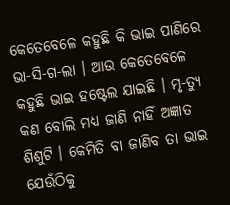କେତେବେଳେ କହୁଛି କି ଭାଇ ପାଣିରେ ଭା-ସି-ଗ-ଲା । ଆଉ କେତେବେଳେ କହୁଛି ଭାଇ ହଷ୍ଟେଲ ଯାଇଛି । ମୃ-ତ୍ୟୁ କଣ ବୋଲି ମଧ୍ୟ ଜାଣି ନାହିଁ ଅଜ୍ଞାତ ଶିଶୁଟି । କେମିତି ବା ଜାଣିବ ତା ଭାଇ ଯେଉଁଠିକୁ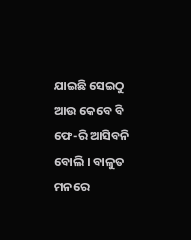ଯାଇଛି ସେଇଠୁ ଆଉ କେବେ ବି ଫେ-ରି ଆସିବନି ବୋଲି । ବାଳୁତ ମନରେ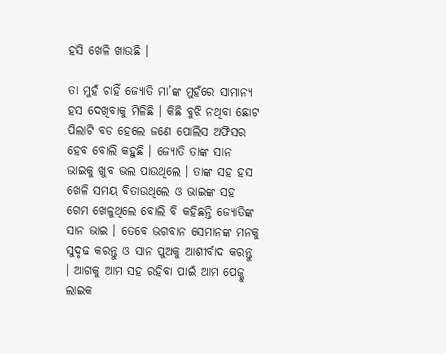ହସି ଖେଳି ଖାଉଛି ।

ତା ମୁହଁ ଚାହିଁ ଜ୍ଯୋତି ମା’ଙ୍କ ମୁହଁରେ ସାମାନ୍ଯ ହସ ଦେଖିବାକୁ ମିଳିଛି । କିଛି ବୁଝି ନଥିବା ଛୋଟ ପିଲାଟି ବଡ ହେଲେ ଜଣେ ପୋଲିସ ଅଫିସର ହେବ ବୋଲି କହୁଛି । ଜ୍ଯୋତି ତାଙ୍କ ସାନ ଭାଇକୁ ଖୁବ ଭଲ ପାଉଥିଲେ । ତାଙ୍କ ସହ ହସ ଖେଳି ସମୟ ବିତାଉଥିଲେ ଓ ଭାଇଙ୍କ ସହ ଗେମ ଖେଳୁଥିଲେ ବୋଲି ବି କହିଛନ୍ତି ଜ୍ଯୋତିଙ୍କ ସାନ ଭାଇ । ତେବେ ଭଗବାନ ସେମାନଙ୍କ ମନକୁ ସୁଦୃଢ କରନ୍ତୁ ଓ ସାନ ପୁଅକୁ ଆଶୀର୍ବାଦ କରନ୍ତୁ । ଆଗକୁ ଆମ ସହ ରହିବା ପାଇଁ ଆମ ପେଜ୍କୁ ଲାଇକ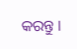କରନ୍ତୁ ।